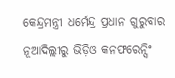କେନ୍ଦ୍ରମନ୍ତ୍ରୀ ଧର୍ମେନ୍ଦ୍ର ପ୍ରଧାନ ଗୁରୁବାର ନୂଆଦିଲ୍ଲୀରୁ ଭିଡ଼ିଓ କନଫରେନ୍ସିଂ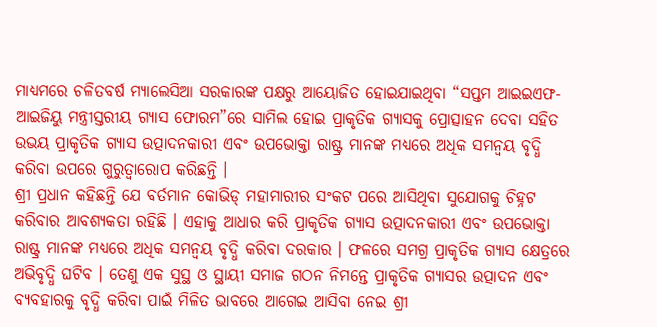ମାଧ୍ୟମରେ ଚଳିତବର୍ଷ ମ୍ୟାଲେସିଆ ସରକାରଙ୍କ ପକ୍ଷରୁ ଆୟୋଜିତ ହୋଇଯାଇଥିବା “ସପ୍ତମ ଆଇଇଏଫ-ଆଇଜିୟୁ ମନ୍ତ୍ରୀସ୍ତରୀୟ ଗ୍ୟାସ ଫୋରମ”ରେ ସାମିଲ ହୋଇ ପ୍ରାକୃତିକ ଗ୍ୟାସକୁ ପ୍ରୋତ୍ସାହନ ଦେବା ସହିତ ଉଭୟ ପ୍ରାକୃତିକ ଗ୍ୟାସ ଉତ୍ପାଦନକାରୀ ଏବଂ ଉପଭୋକ୍ତା ରାଷ୍ଟ୍ର ମାନଙ୍କ ମଧ୍ୟରେ ଅଧିକ ସମନ୍ୱୟ ବୃଦ୍ଧି କରିବା ଉପରେ ଗୁରୁତ୍ୱାରୋପ କରିଛନ୍ତି ।
ଶ୍ରୀ ପ୍ରଧାନ କହିଛନ୍ତି ଯେ ବର୍ତମାନ କୋଭିଡ୍ ମହାମାରୀର ସଂକଟ ପରେ ଆସିଥିବା ସୁଯୋଗକୁ ଚିହ୍ନଟ କରିବାର ଆବଶ୍ୟକତା ରହିଛି । ଏହାକୁ ଆଧାର କରି ପ୍ରାକୃତିକ ଗ୍ୟାସ ଉତ୍ପାଦନକାରୀ ଏବଂ ଉପଭୋକ୍ତା ରାଷ୍ଟ୍ର ମାନଙ୍କ ମଧ୍ୟରେ ଅଧିକ ସମନ୍ୱୟ ବୃଦ୍ଧି କରିବା ଦରକାର । ଫଳରେ ସମଗ୍ର ପ୍ରାକୃତିକ ଗ୍ୟାସ କ୍ଷେତ୍ରରେ ଅଭିବୃଦ୍ଧି ଘଟିବ । ତେଣୁ ଏକ ସୁସ୍ଥ ଓ ସ୍ଥାୟୀ ସମାଜ ଗଠନ ନିମନ୍ତେ ପ୍ରାକୃତିକ ଗ୍ୟାସର ଉତ୍ପାଦନ ଏବଂ ବ୍ୟବହାରକୁ ବୃଦ୍ଧି କରିବା ପାଇଁ ମିଳିତ ଭାବରେ ଆଗେଇ ଆସିବା ନେଇ ଶ୍ରୀ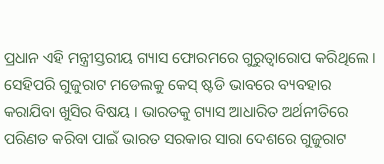ପ୍ରଧାନ ଏହି ମନ୍ତ୍ରୀସ୍ତରୀୟ ଗ୍ୟାସ ଫୋରମରେ ଗୁରୁତ୍ୱାରୋପ କରିଥିଲେ ।
ସେହିପରି ଗୁଜୁରାଟ ମଡେଲକୁ କେସ୍ ଷ୍ଟଡି ଭାବରେ ବ୍ୟବହାର କରାଯିବା ଖୁସିର ବିଷୟ । ଭାରତକୁ ଗ୍ୟାସ ଆଧାରିତ ଅର୍ଥନୀତିରେ ପରିଣତ କରିବା ପାଇଁ ଭାରତ ସରକାର ସାରା ଦେଶରେ ଗୁଜୁରାଟ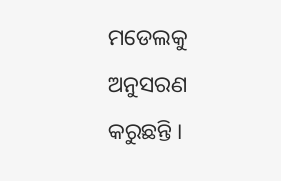ମଡେଲକୁ ଅନୁସରଣ କରୁଛନ୍ତି ।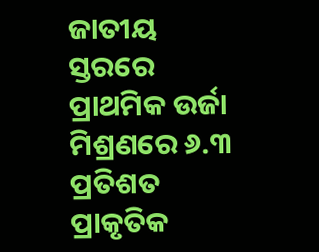ଜାତୀୟ ସ୍ତରରେ ପ୍ରାଥମିକ ଉର୍ଜା ମିଶ୍ରଣରେ ୬.୩ ପ୍ରତିଶତ ପ୍ରାକୃତିକ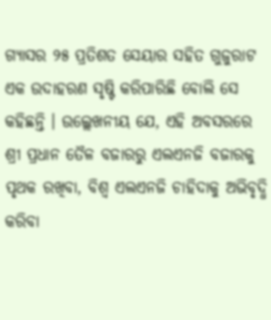ଗ୍ୟାସର ୨୫ ପ୍ରତିଶତ ସେୟାର ସହିତ ଗୁଜୁରାଟ ଏକ ଉଦାହରଣ ସୃଷ୍ଟି କରିପାରିଛି ବୋଲି ସେ କହିଛନ୍ତି । ଉଲ୍ଲେଖନୀୟ ଯେ, ଏହି ଅବସରରେ ଶ୍ରୀ ପ୍ରଧାନ ତୈଳ ବଜାରରୁ ଏଲଏନଜି ବଜାରକୁ ପୃଥକ ରଖିବା, ବିଶ୍ୱ ଏଲଏନଜି ଚାହିଦାକୁ ଅଭିବୃଦ୍ଧି କରିବା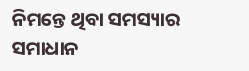ନିମନ୍ତେ ଥିବା ସମସ୍ୟାର ସମାଧାନ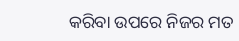କରିବା ଉପରେ ନିଜର ମତ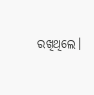ରଖିଥିଲେ।